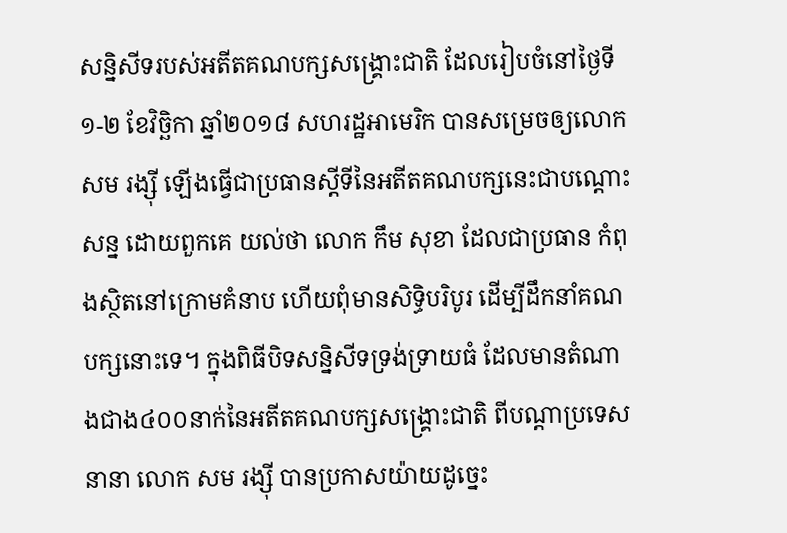សន្និសីទរបស់អតីតគណបក្សសង្គ្រោះជាតិ ដែលរៀបចំនៅថ្ងៃទី១-២ ខែវិច្ឆិកា ឆ្នាំ២០១៨ សហរដ្ឋអាមេរិក បានសម្រេចឲ្យលោក សម រង្ស៊ី ឡើងធ្វើជាប្រធានស្តីទីនៃអតីតគណបក្សនេះជាបណ្តោះសន្ន ដោយពួកគេ យល់ថា លោក កឹម សុខា ដែលជាប្រធាន កំពុងស្ថិតនៅក្រោមគំនាប ហើយពុំមានសិទ្ធិបរិបូរ ដើម្បីដឹកនាំគណបក្សនោះទេ។ ក្នុងពិធីបិទសន្និសីទទ្រង់ទ្រាយធំ ដែលមានតំណាងជាង៤០០នាក់នៃអតីតគណបក្សសង្គ្រោះជាតិ ពីបណ្តាប្រទេសនានា លោក សម រង្ស៊ី បានប្រកាសយ៉ាយដូច្នេះ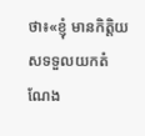ថា៖«ខ្ញុំ មានកិត្តិយសទទួលយកតំណែង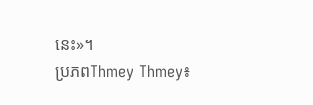នេះ»។
ប្រភពThmey Thmey៖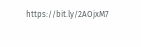https://bit.ly/2AOjxM7